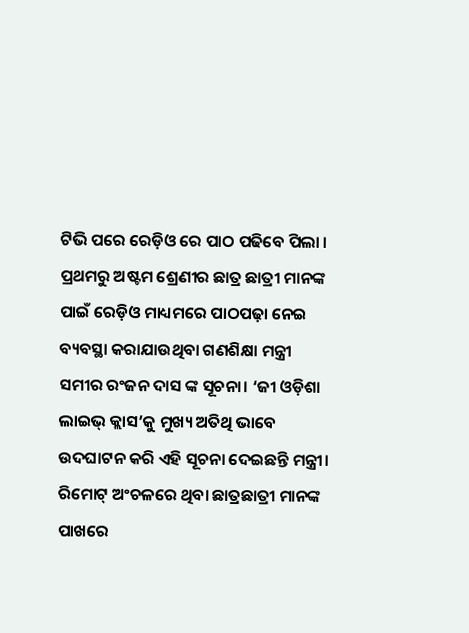ଟିଭି ପରେ ରେଡ଼ିଓ ରେ ପାଠ ପଢିବେ ପିଲା । ପ୍ରଥମରୁ ଅଷ୍ଟମ ଶ୍ରେଣୀର ଛାତ୍ର ଛାତ୍ରୀ ମାନଙ୍କ ପାଇଁ ରେଡ଼ିଓ ମାଧ୍ୟମରେ ପାଠପଢ଼ା ନେଇ ବ୍ୟବସ୍ଥା କରାଯାଉଥିବା ଗଣଶିକ୍ଷା ମନ୍ତ୍ରୀ ସମୀର ରଂଜନ ଦାସ ଙ୍କ ସୂଚନା। ‘ଜୀ ଓଡ଼ିଶା ଲାଇଭ୍ କ୍ଲାସ’କୁ ମୁଖ୍ୟ ଅତିଥି ଭାବେ ଉଦଘାଟନ କରି ଏହି ସୂଚନା ଦେଇଛନ୍ତି ମନ୍ତ୍ରୀ। ରିମୋଟ୍ ଅଂଚଳରେ ଥିବା ଛାତ୍ରଛାତ୍ରୀ ମାନଙ୍କ ପାଖରେ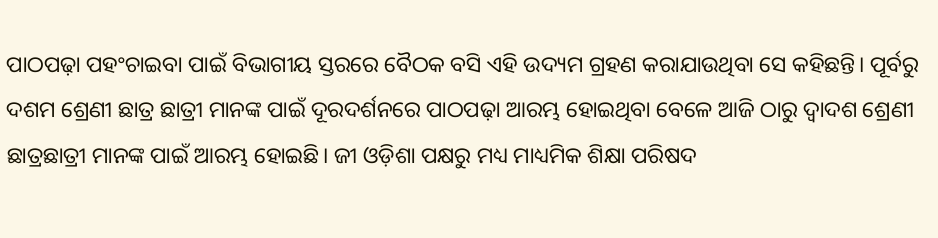ପାଠପଢ଼ା ପହଂଚାଇବା ପାଇଁ ବିଭାଗୀୟ ସ୍ତରରେ ବୈଠକ ବସି ଏହି ଉଦ୍ୟମ ଗ୍ରହଣ କରାଯାଉଥିବା ସେ କହିଛନ୍ତି। ପୂର୍ବରୁ ଦଶମ ଶ୍ରେଣୀ ଛାତ୍ର ଛାତ୍ରୀ ମାନଙ୍କ ପାଇଁ ଦୂରଦର୍ଶନରେ ପାଠପଢ଼ା ଆରମ୍ଭ ହୋଇଥିବା ବେଳେ ଆଜି ଠାରୁ ଦ୍ବାଦଶ ଶ୍ରେଣୀ ଛାତ୍ରଛାତ୍ରୀ ମାନଙ୍କ ପାଇଁ ଆରମ୍ଭ ହୋଇଛି। ଜୀ ଓଡ଼ିଶା ପକ୍ଷରୁ ମଧ୍ୟ ମାଧ୍ୟମିକ ଶିକ୍ଷା ପରିଷଦ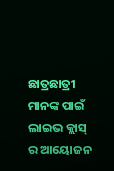ଛାତ୍ରଛାତ୍ରୀ ମାନଙ୍କ ପାଇଁ ଲାଇଭ କ୍ଲାସ୍ ର ଆୟୋଜନ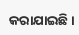କରାଯାଇଛି।